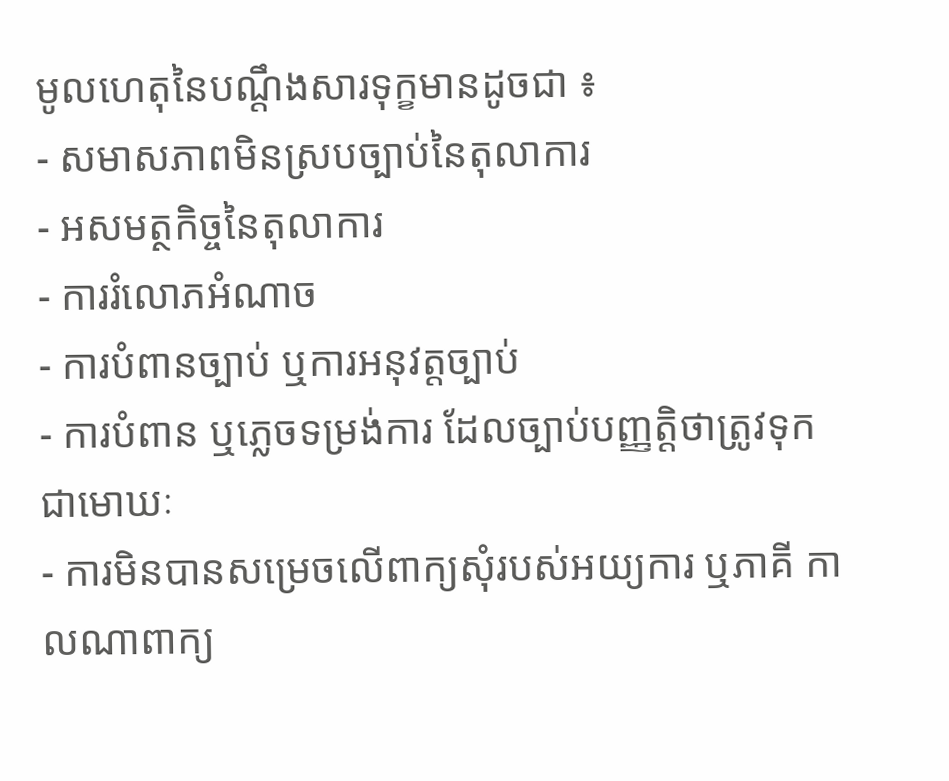មូលហេតុនៃបណ្តឹងសារទុក្ខមានដូចជា ៖
- សមាសភាពមិនស្របច្បាប់នៃតុលាការ
- អសមត្ថកិច្ចនៃតុលាការ
- ការរំលោភអំណាច
- ការបំពានច្បាប់ ឬការអនុវត្តច្បាប់
- ការបំពាន ឬភ្លេចទម្រង់ការ ដែលច្បាប់បញ្ញត្តិថាត្រូវទុកជាមោឃៈ
- ការមិនបានសម្រេចលើពាក្យសុំរបស់អយ្យការ ឬភាគី កាលណាពាក្យ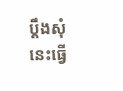ប្តឹងសុំនេះធ្វើ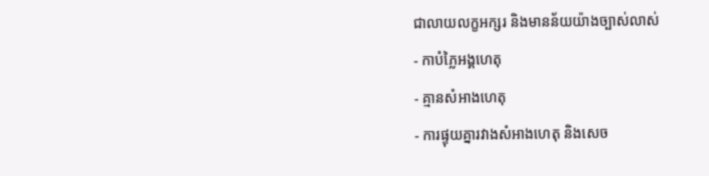ជាលាយលក្ខអក្សរ និងមានន័យយ៉ាងច្បាស់លាស់
- កាបំភ្លៃអង្គហេតុ
- គ្មានសំអាងហេតុ
- ការផ្ទុយគ្នារវាងសំអាងហេតុ និងសេច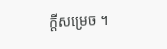ក្តីសម្រេច ។